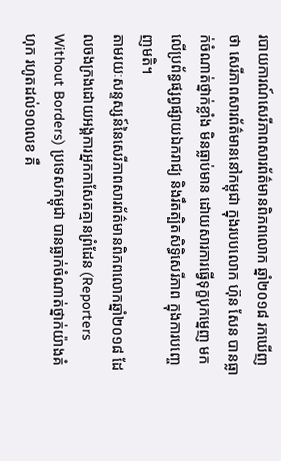របាយការណ៍សេរីភាពសារព័ត៌មានពិភពលោក ឆ្នាំ២០១៨ រកឃើញថា សេរីភាពសារព័ត៌មាននៅកម្ពុជា ក្នុងរបបលោក ហ៊ុន សែន បានធ្លាក់ចំណាត់ថ្នាក់ខ្លាំង មិនធ្លាប់មាន ដោយសារការធ្វើទុក្ខបុកម្នេញ មកលើប្រព័ន្ធផ្សព្វផ្សាយឯករាជ្យ និងរឹតត្បិតសិទ្ធិសេរីភាព ក្នុងការបញ្ចេញមតិ។
តាមរយៈសន្ទស្សន៍នៃសេរីភាពសារព័ត៌មានពិភពលោកឆ្នាំ២០១៨ ដែលចងក្រងដោយអង្គការអ្នកកាសែតគ្មានព្រំដែន (Reporters Without Borders) ប្រទេសកម្ពុជា បានធ្លាក់ចំណាត់ថ្នាក់យ៉ាងគំហុក រហូតដល់១០លេខ គឺ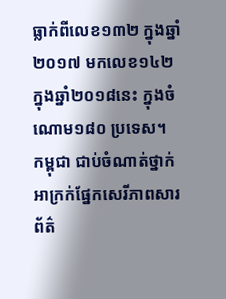ធ្លាក់ពីលេខ១៣២ ក្នុងឆ្នាំ២០១៧ មកលេខ១៤២ ក្នុងឆ្នាំ២០១៨នេះ ក្នុងចំណោម១៨០ ប្រទេស។
កម្ពុជា ជាប់ចំណាត់ថ្នាក់អាក្រក់ផ្នែកសេរីភាពសារព័ត៌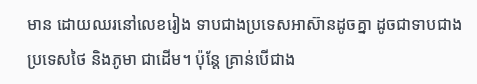មាន ដោយឈរនៅលេខរៀង ទាបជាងប្រទេសអាស៊ានដូចគ្នា ដូចជាទាបជាងប្រទេសថៃ និងភូមា ជាដើម។ ប៉ុន្តែ គ្រាន់បើជាង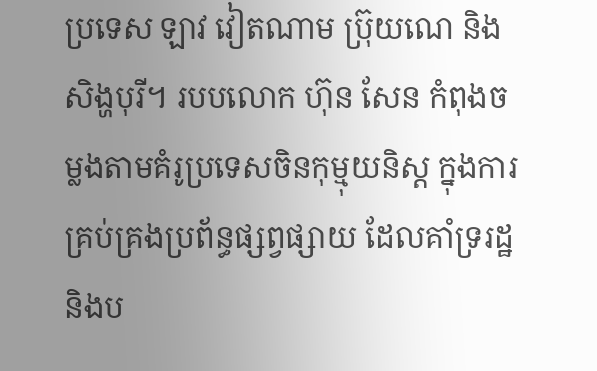ប្រទេស ឡាវ វៀតណាម ប្រ៊ុយណេ និង សិង្ហបុរី។ របបលោក ហ៊ុន សែន កំពុងចម្លងតាមគំរូប្រទេសចិនកុម្មុយនិស្ត ក្នុងការគ្រប់គ្រងប្រព័ន្ធផ្សព្វផ្សាយ ដែលគាំទ្ររដ្ឋ និងប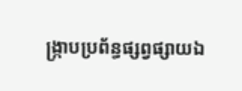ង្ក្រាបប្រព័ន្ធផ្សព្វផ្សាយឯ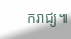ករាជ្យ៕